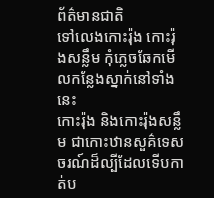ព័ត៌មានជាតិ
ទៅលេងកោះរ៉ុង កោះរ៉ុងសន្លឹម កុំភ្លេចឆែកមើលកន្លែងស្នាក់នៅទាំងនេះ
កោះរ៉ុង និងកោះរ៉ុងសន្លឹម ជាកោះឋានសួគ៌ទេសចរណ៍ដ៏ល្បីដែលទើបកាត់ប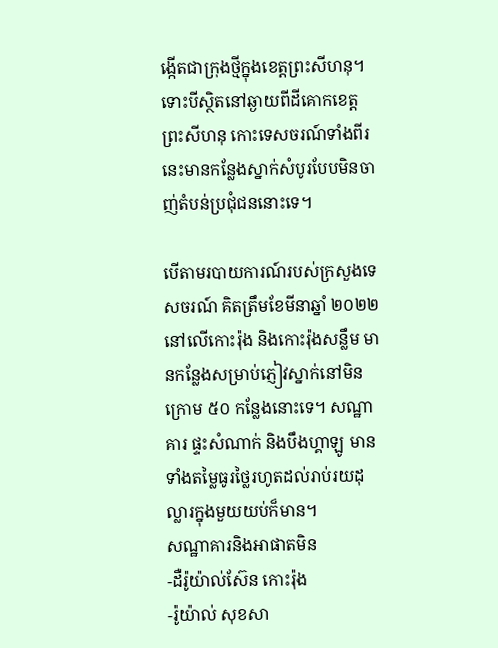ង្កើតជាក្រុងថ្មីក្នុងខេត្តព្រះសីហនុ។ ទោះបីស្ថិតនៅឆ្ងាយពីដីគោកខេត្តព្រះសីហនុ កោះទេសចរណ៍ទាំងពីរនេះមានកន្លែងស្នាក់សំបូរបែបមិនចាញ់តំបន់ប្រជុំជននោះទេ។

បើតាមរបាយការណ៍របស់ក្រសួងទេសចរណ៍ គិតត្រឹមខែមីនាឆ្នាំ ២០២២ នៅលើកោះរ៉ុង និងកោះរ៉ុងសន្លឹម មានកន្លែងសម្រាប់ភ្ញៀវស្នាក់នៅមិនក្រោម ៥០ កន្លែងនោះទេ។ សណ្ឋាគារ ផ្ទះសំណាក់ និងបឹងហ្គាឡូ មានទាំងតម្លៃធូរថ្លៃរហូតដល់រាប់រយដុល្លារក្នុងមួយយប់ក៏មាន។
សណ្ឋាគារនិងអាផាតមិន
-ដឺរ៉ូយ៉ាល់ស៊ែន កោះរ៉ុង
-រ៉ូយ៉ាល់ សុខសា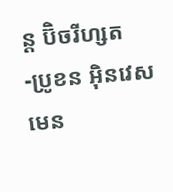ន្ត ប៊ិចរីហ្សត
-ប្រូខន អ៊ិនវេសមេន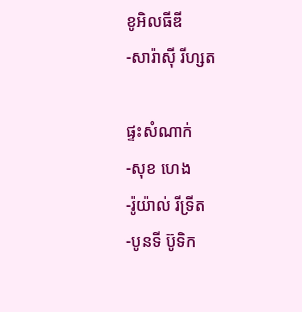ខូអិលធីឌី
-សារ៉ាស៊ី រីហ្សត

ផ្ទះសំណាក់
-សុខ ហេង
-រ៉ូយ៉ាល់ រីទ្រីត
-បូនទី ប៊ូទិក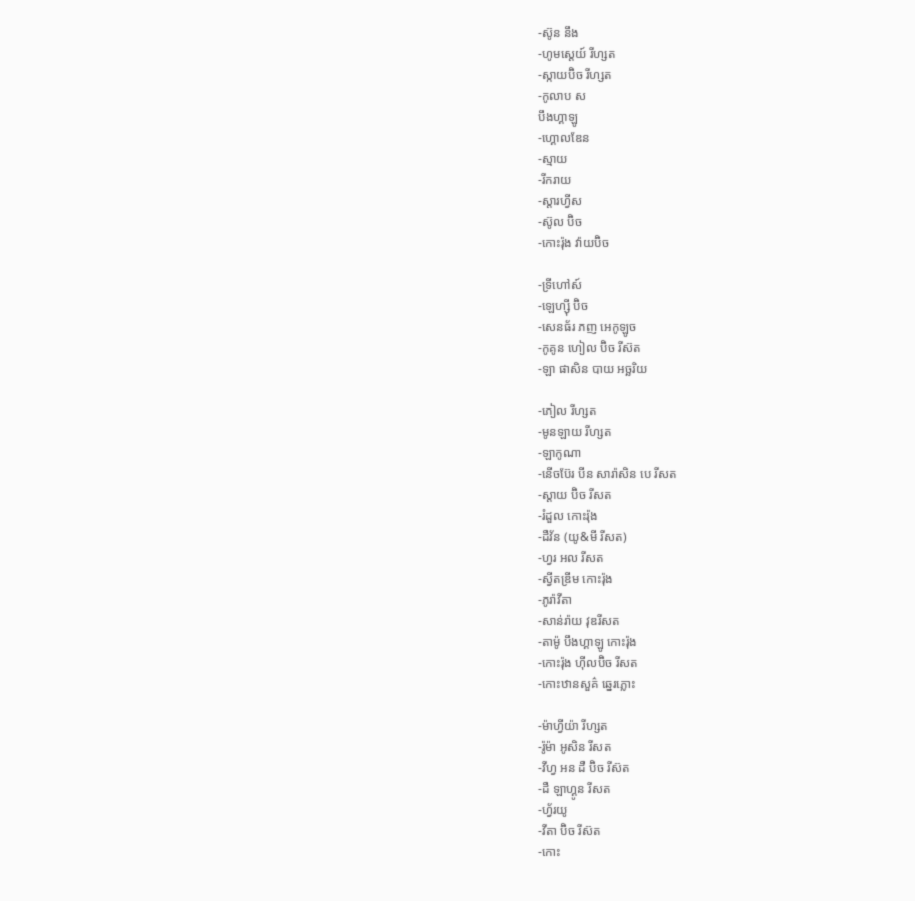-ស៊ូន នឹង
-ហូមស្តេយ៍ រីហ្សត
-ស្កាយប៊ិច រីហ្សត
-កូលាប ស
បឹងហ្គាឡូ
-ហ្គោលឌែន
-ស្មាយ
-រីករាយ
-ស្តារហ្វីស
-ស៊ូល ប៊ិច
-កោះរ៉ុង វ៉ាយប៊ិច

-ទ្រីហៅស៍
-ឡេហ្ស៊ី ប៊ិច
-សេនធ័រ ភញ អេកូឡូច
-កូគូន ហៀល ប៊ិច រីស៊ត
-ឡា ផាសិន បាយ អច្ឆរិយ

-ភៀល រីហ្សត
-មូនឡាយ រីហ្សត
-ឡាកូណា
-នើចប៊ែរ បីន សារ៉ាសិន បេ រីសត
-ស្តាយ ប៊ិច រីសត
-រំដួល កោះរ៉ុង
-ដឺវ័ន (យូ&មី រីសត)
-ហ្វរ អល រីសត
-ស្វីតឌ្រីម កោះរ៉ុង
-ភូរ៉ាវីតា
-សាន់រ៉ាយ វុឌរីសត
-តាម៉ូ បឹងហ្គាឡូ កោះរ៉ុង
-កោះរ៉ុង ហ៊ីលប៊ិច រីសត
-កោះឋានសួគ៌ ឆ្នេរភ្លោះ

-ម៉ាហ្វីយ៉ា រីហ្សត
-រ៉ូម៉ា អូសិន រីសត
-វីហ្វ អន ដឺ ប៊ិច រីស៊ត
-ដឺ ឡាហ្គូន រីសត
-ហ្វ័រយូ
-វីតា ប៊ិច រីស៊ត
-កោះ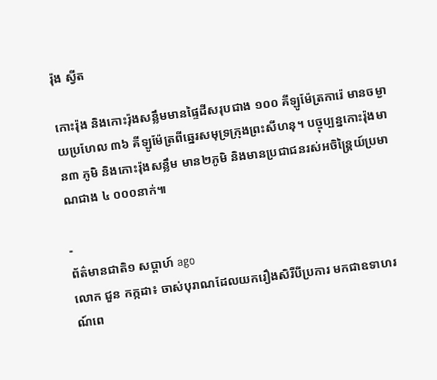រ៉ុង ស្វីត

កោះរ៉ុង និងកោះរ៉ុងសន្លឹមមានផ្ទៃដីសរុបជាង ១០០ គីឡូម៉ែត្រការ៉េ មានចម្ងាយប្រហែល ៣៦ គីឡូម៉ែត្រពីឆ្នេរសមុទ្រក្រុងព្រះសីហនុ។ បច្ចុប្បន្នកោះរ៉ុងមាន៣ ភូមិ និងកោះរ៉ុងសន្លឹម មាន២ភូមិ និងមានប្រជាជនរស់អចិន្រ្តៃយ៍ប្រមាណជាង ៤ ០០០នាក់៕

-
ព័ត៌មានជាតិ១ សប្តាហ៍ ago
លោក ជួន កក្កដា៖ ចាស់បុរាណដែលយករឿងសិរីបីប្រការ មកជាឧទាហរណ៍ពេ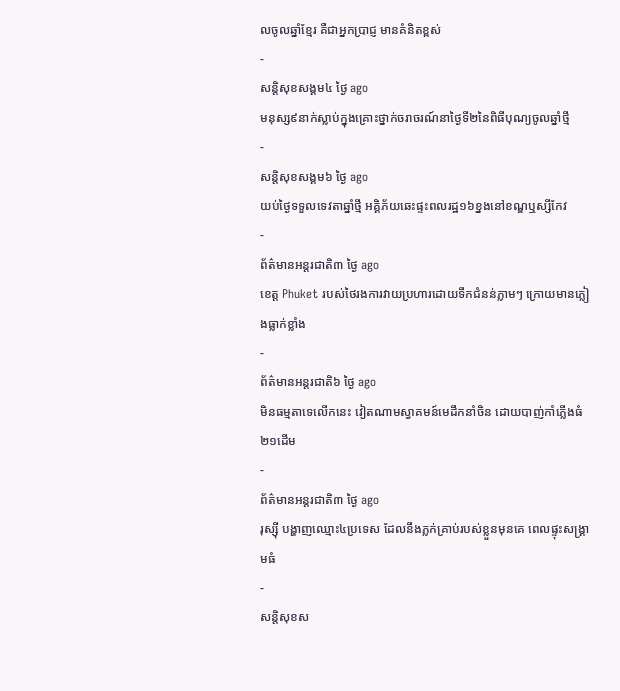លចូលឆ្នាំខ្មែរ គឺជាអ្នកប្រាជ្ញ មានគំនិតខ្ពស់
-
សន្តិសុខសង្គម៤ ថ្ងៃ ago
មនុស្ស៩នាក់ស្លាប់ក្នុងគ្រោះថ្នាក់ចរាចរណ៍នាថ្ងៃទី២នៃពិធីបុណ្យចូលឆ្នាំថ្មី
-
សន្តិសុខសង្គម៦ ថ្ងៃ ago
យប់ថ្ងៃទទួលទេវតាឆ្នាំថ្មី អគ្គិភ័យឆេះផ្ទះពលរដ្ឋ១៦ខ្នងនៅខណ្ឌឬស្សីកែវ
-
ព័ត៌មានអន្ដរជាតិ៣ ថ្ងៃ ago
ខេត្ត Phuket របស់ថៃរងការវាយប្រហារដោយទឹកជំនន់ភ្លាមៗ ក្រោយមានភ្លៀងធ្លាក់ខ្លាំង
-
ព័ត៌មានអន្ដរជាតិ៦ ថ្ងៃ ago
មិនធម្មតាទេលើកនេះ វៀតណាមស្វាគមន៍មេដឹកនាំចិន ដោយបាញ់កាំភ្លើងធំ២១ដើម
-
ព័ត៌មានអន្ដរជាតិ៣ ថ្ងៃ ago
រុស្ស៊ី បង្ហាញឈ្មោះ៤ប្រទេស ដែលនឹងភ្លក់គ្រាប់របស់ខ្លួនមុនគេ ពេលផ្ទុះសង្គ្រាមធំ
-
សន្តិសុខស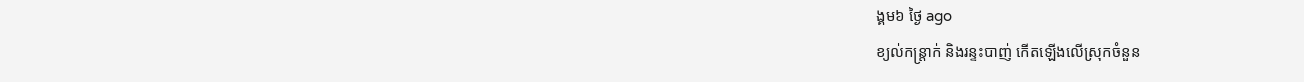ង្គម៦ ថ្ងៃ ago
ខ្យល់កន្ត្រាក់ និងរន្ទះបាញ់ កើតឡើងលើស្រុកចំនួន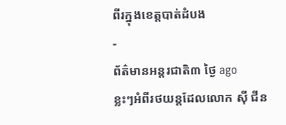ពីរក្នុងខេត្តបាត់ដំបង
-
ព័ត៌មានអន្ដរជាតិ៣ ថ្ងៃ ago
ខ្លះៗអំពីរថយន្តដែលលោក ស៊ី ជីន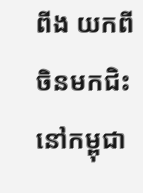ពីង យកពីចិនមកជិះនៅកម្ពុជា